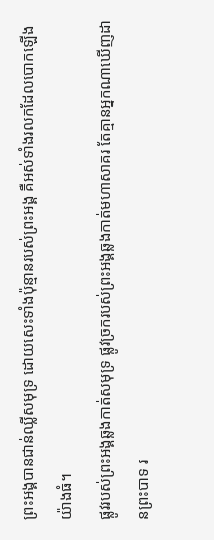ព្រះអង្គបានជាន់ឈ្លីសមុទ្រ ដោយសេះទាំងប៉ុន្មានរបស់ព្រះអង្គ គឺអស់ទាំងរលកដែលបោកឡើងយ៉ាងធំ។
ផ្លូវរបស់ព្រះអង្គឆ្លងកាត់សមុទ្រ ផ្លូវច្រករបស់ព្រះអង្គឆ្លងកាត់មហាសាគរ តែគ្មានអ្នកណាឃើញដានព្រះបាទ រ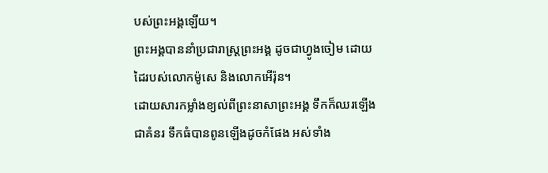បស់ព្រះអង្គឡើយ។
ព្រះអង្គបាននាំប្រជារាស្ត្រព្រះអង្គ ដូចជាហ្វូងចៀម ដោយដៃរបស់លោកម៉ូសេ និងលោកអើរ៉ុន។
ដោយសារកម្លាំងខ្យល់ពីព្រះនាសាព្រះអង្គ ទឹកក៏ឈរឡើងជាគំនរ ទឹកធំបានពូនឡើងដូចកំផែង អស់ទាំង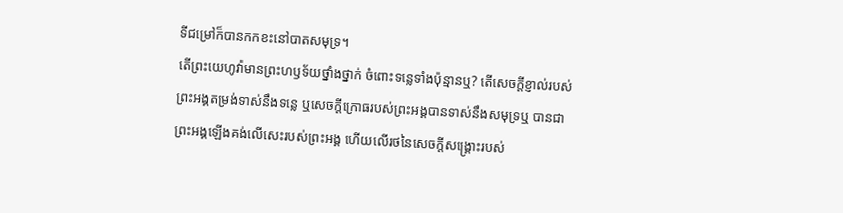ទីជម្រៅក៏បានកកខះនៅបាតសមុទ្រ។
តើព្រះយេហូវ៉ាមានព្រះហឫទ័យថ្នាំងថ្នាក់ ចំពោះទន្លេទាំងប៉ុន្មានឬ? តើសេចក្ដីខ្ញាល់របស់ព្រះអង្គតម្រង់ទាស់នឹងទន្លេ ឬសេចក្ដីក្រោធរបស់ព្រះអង្គបានទាស់នឹងសមុទ្រឬ បានជាព្រះអង្គឡើងគង់លើសេះរបស់ព្រះអង្គ ហើយលើរថនៃសេចក្ដីសង្គ្រោះរបស់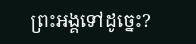ព្រះអង្គទៅដូច្នេះ?